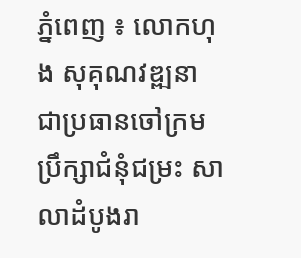ភ្នំពេញ ៖ លោកហុង សុគុណវឌ្ឍនា ជាប្រធានចៅក្រមប្រឹក្សាជំនុំជម្រះ សាលាដំបូងរា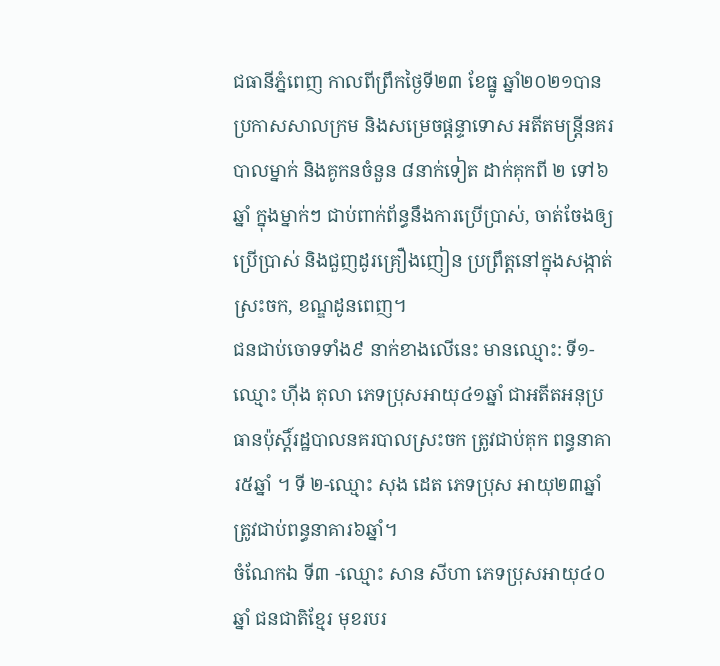ជធានីភ្នំពេញ កាលពីព្រឹកថ្ងៃទី២៣ ខែធ្នូ ឆ្នាំ២០២១បានប្រកាសសាលក្រម និងសម្រេចផ្តន្ទាទោស អតីតមន្ត្រីនគរបាលម្នាក់ និងគូកនចំនួន ៨នាក់ទៀត ដាក់គុកពី ២ ទៅ៦ ឆ្នាំ ក្នុងម្នាក់ៗ ជាប់ពាក់ព័ន្ធនឹងការប្រើប្រាស់, ចាត់ចែងឲ្យប្រើប្រាស់ និងជួញដូរគ្រឿងញៀន ប្រព្រឹត្តនៅក្នុងសង្កាត់ស្រះចក, ខណ្ឌដូនពេញ។
ជនជាប់ចោទទាំង៩ នាក់ខាងលើនេះ មានឈ្មោះ: ទី១- ឈ្មោះ ហ៊ីង តុលា ភេទប្រុសអាយុ៤១ឆ្នាំ ជាអតីតអនុប្រធានប៉ុស្តិ៍រដ្ឋបាលនគរបាលស្រះចក ត្រូវជាប់គុក ពន្ធនាគារ៥ឆ្នាំ ។ ទី ២-ឈ្មោះ សុង ដេត ភេទប្រុស អាយុ២៣ឆ្នាំ ត្រូវជាប់ពន្ធនាគារ៦ឆ្នាំ។
ចំណែកឯ ទី៣ -ឈ្មោះ សាន សីហា ភេទប្រុសអាយុ៤០ឆ្នាំ ជនជាតិខ្មែរ មុខរបរ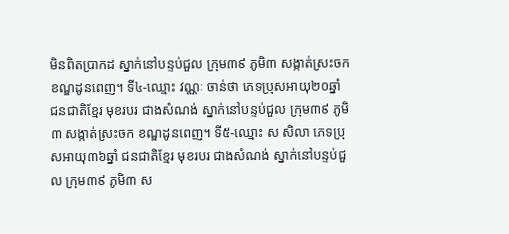មិនពិតប្រាកដ ស្នាក់នៅបន្ទប់ជួល ក្រុម៣៩ ភូមិ៣ សង្កាត់ស្រះចក ខណ្ឌដូនពេញ។ ទី៤-ឈ្មោះ វណ្ណៈ ចាន់ថា ភេទប្រុសអាយុ២០ឆ្នាំ ជនជាតិខ្មែរ មុខរបរ ជាងសំណង់ ស្នាក់នៅបន្ទប់ជួល ក្រុម៣៩ ភូមិ៣ សង្កាត់ស្រះចក ខណ្ឌដូនពេញ។ ទី៥-ឈ្មោះ ស សិលា ភេទប្រុសអាយុ៣៦ឆ្នាំ ជនជាតិខ្មែរ មុខរបរ ជាងសំណង់ ស្នាក់នៅបន្ទប់ជួល ក្រុម៣៩ ភូមិ៣ ស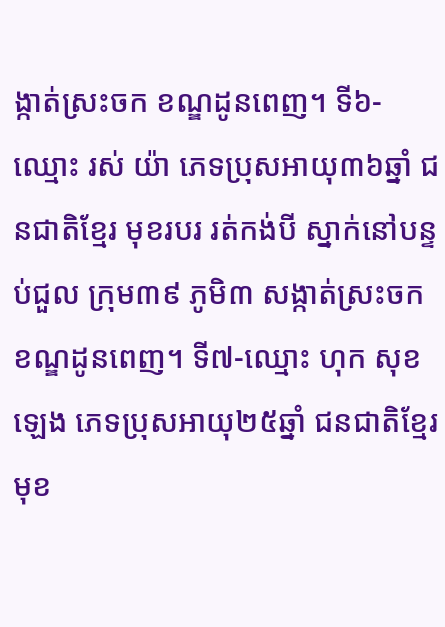ង្កាត់ស្រះចក ខណ្ឌដូនពេញ។ ទី៦-ឈ្មោះ រស់ យ៉ា ភេទប្រុសអាយុ៣៦ឆ្នាំ ជនជាតិខ្មែរ មុខរបរ រត់កង់បី ស្នាក់នៅបន្ទប់ជួល ក្រុម៣៩ ភូមិ៣ សង្កាត់ស្រះចក ខណ្ឌដូនពេញ។ ទី៧-ឈ្មោះ ហុក សុខឡេង ភេទប្រុសអាយុ២៥ឆ្នាំ ជនជាតិខ្មែរ មុខ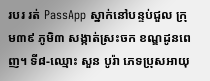របរ រត់ PassApp ស្នាក់នៅបន្ទប់ជួល ក្រុម៣៩ ភូមិ៣ សង្កាត់ស្រះចក ខណ្ឌដូនពេញ។ ទី៨-ឈ្មោះ សួន បូរ៉ា ភេទប្រុសអាយុ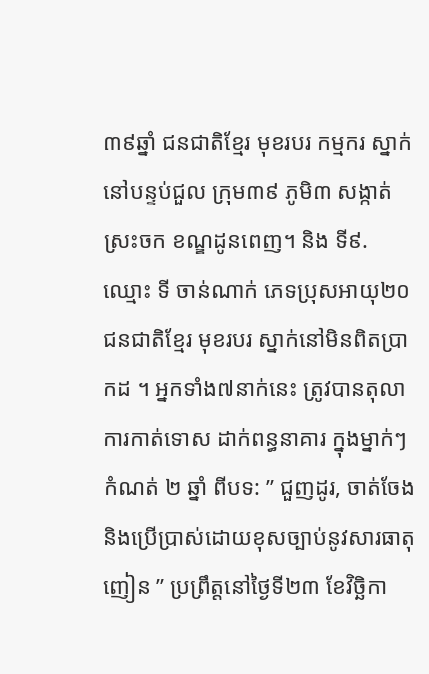៣៩ឆ្នាំ ជនជាតិខ្មែរ មុខរបរ កម្មករ ស្នាក់នៅបន្ទប់ជួល ក្រុម៣៩ ភូមិ៣ សង្កាត់ស្រះចក ខណ្ឌដូនពេញ។ និង ទី៩.ឈ្មោះ ទី ចាន់ណាក់ ភេទប្រុសអាយុ២០ ជនជាតិខ្មែរ មុខរបរ ស្នាក់នៅមិនពិតប្រាកដ ។ អ្នកទាំង៧នាក់នេះ ត្រូវបានតុលាការកាត់ទោស ដាក់ពន្ធនាគារ ក្នុងម្នាក់ៗ កំណត់ ២ ឆ្នាំ ពីបទ: ” ជួញដូរ, ចាត់ចែង និងប្រើប្រាស់ដោយខុសច្បាប់នូវសារធាតុញៀន ” ប្រព្រឹត្តនៅថ្ងៃទី២៣ ខែវិច្ឆិកា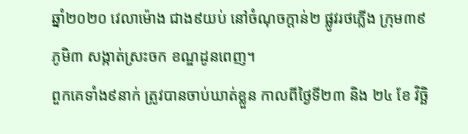ឆ្នាំ២០២០ វេលាម៉ោង ជាង៩យប់ នៅចំណុចក្តាន់២ ផ្លូវរថភ្លើង ក្រុម៣៩ ភូមិ៣ សង្កាត់ស្រះចក ខណ្ឌដូនពេញ។
ពួកគេទាំង៩នាក់ ត្រូវបានចាប់ឃាត់ខ្លួន កាលពីថ្ងៃទី២៣ និង ២៤ ខែ វិច្ឆិ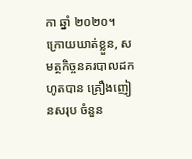កា ឆ្នាំ ២០២០។
ក្រោយឃាត់ខ្លួន, សមត្ថកិច្ចនគរបាលដកហូតបាន គ្រឿងញៀនសរុប ចំនួន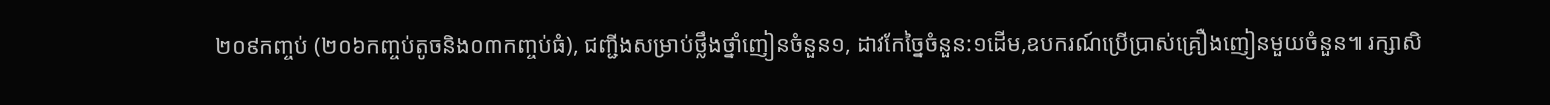២០៩កញ្ចប់ (២០៦កញ្ចប់តូចនិង០៣កញ្ចប់ធំ), ជញ្ជីងសម្រាប់ថ្លឹងថ្នាំញៀនចំនួន១, ដាវកែច្នៃចំនួន:១ដើម,ឧបករណ៍ប្រើប្រាស់គ្រឿងញៀនមួយចំនួន៕ រក្សាសិ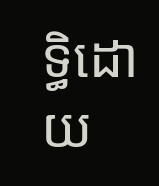ទ្ធិដោយ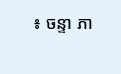៖ ចន្ទា ភា